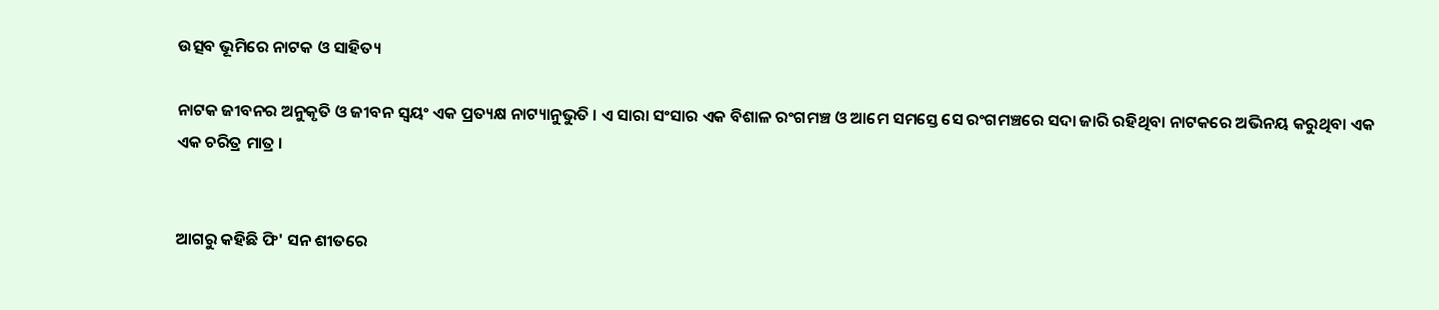ଉତ୍ସବ ଭୂମିରେ ନାଟକ ଓ ସାହିତ୍ୟ

ନାଟକ ଜୀବନର ଅନୁକୃତି ଓ ଜୀବନ ସ୍ୱୟଂ ଏକ ପ୍ରତ୍ୟକ୍ଷ ନାଟ୍ୟାନୁଭୁତି । ଏ ସାରା ସଂସାର ଏକ ବିଶାଳ ରଂଗମଞ୍ଚ ଓ ଆମେ ସମସ୍ତେ ସେ ରଂଗମଞ୍ଚରେ ସଦା ଜାରି ରହିଥିବା ନାଟକରେ ଅଭିନୟ କରୁଥିବା ଏକ ଏକ ଚରିତ୍ର ମାତ୍ର ।


ଆଗରୁ କହିଛି ଫି' ସନ ଶୀତରେ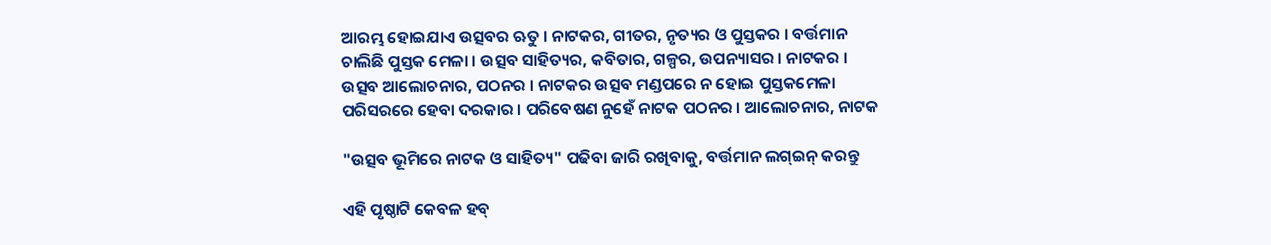ଆରମ୍ଭ ହୋଇଯାଏ ଉତ୍ସବର ଋତୁ । ନାଟକର, ଗୀତର, ନୃତ୍ୟର ଓ ପୁସ୍ତକର । ବର୍ତ୍ତମାନ ଚାଲିଛି ପୁସ୍ତକ ମେଳା । ଉତ୍ସବ ସାହିତ୍ୟର, କବିତାର, ଗଳ୍ପର, ଉପନ୍ୟାସର । ନାଟକର । ଉତ୍ସବ ଆଲୋଚନାର, ପଠନର । ନାଟକର ଉତ୍ସବ ମଣ୍ଡପରେ ନ ହୋଇ ପୁସ୍ତକମେଳା ପରିସରରେ ହେବା ଦରକାର । ପରିବେଷଣ ନୁହେଁ ନାଟକ ପଠନର । ଆଲୋଚନାର, ନାଟକ

"ଉତ୍ସବ ଭୂମିରେ ନାଟକ ଓ ସାହିତ୍ୟ" ପଢିବା ଜାରି ରଖିବାକୁ, ବର୍ତ୍ତମାନ ଲଗ୍ଇନ୍ କରନ୍ତୁ

ଏହି ପୃଷ୍ଠାଟି କେବଳ ହବ୍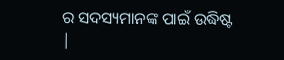ର ସଦସ୍ୟମାନଙ୍କ ପାଇଁ ଉଦ୍ଧିଷ୍ଟ |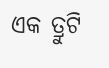ଏକ ତ୍ରୁଟି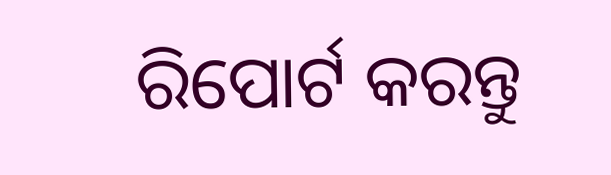ରିପୋର୍ଟ କରନ୍ତୁ